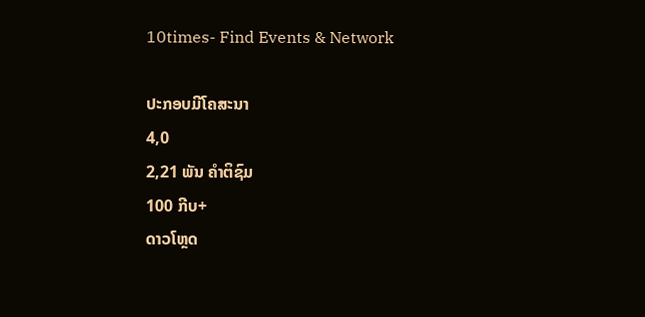10times- Find Events & Network

ປະກອບມີໂຄສະນາ
4,0
2,21 ພັນ ຄຳຕິຊົມ
100 ກີບ+
ດາວໂຫຼດ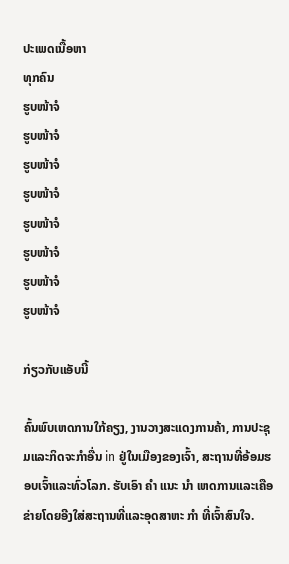ປະເພດເນື້ອຫາ
ທຸກຄົນ
ຮູບໜ້າຈໍ
ຮູບໜ້າຈໍ
ຮູບໜ້າຈໍ
ຮູບໜ້າຈໍ
ຮູບໜ້າຈໍ
ຮູບໜ້າຈໍ
ຮູບໜ້າຈໍ
ຮູບໜ້າຈໍ

ກ່ຽວກັບແອັບນີ້

ຄົ້ນພົບເຫດການໃກ້ຄຽງ, ງານວາງສະແດງການຄ້າ, ການປະຊຸມແລະກິດຈະກໍາອື່ນ in ຢູ່ໃນເມືອງຂອງເຈົ້າ, ສະຖານທີ່ອ້ອມຮອບເຈົ້າແລະທົ່ວໂລກ. ຮັບເອົາ ຄຳ ແນະ ນຳ ເຫດການແລະເຄືອຂ່າຍໂດຍອີງໃສ່ສະຖານທີ່ແລະອຸດສາຫະ ກຳ ທີ່ເຈົ້າສົນໃຈ.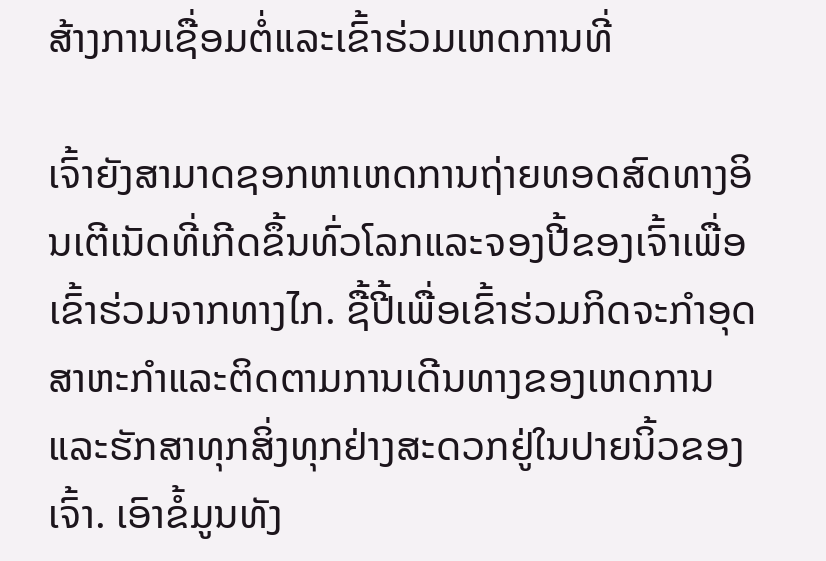ສ້າງການເຊື່ອມຕໍ່ແລະເຂົ້າຮ່ວມເຫດການທີ່

ເຈົ້າຍັງສາມາດຊອກຫາເຫດການຖ່າຍທອດສົດທາງອິນເຕີເນັດທີ່ເກີດຂຶ້ນທົ່ວໂລກແລະຈອງປີ້ຂອງເຈົ້າເພື່ອເຂົ້າຮ່ວມຈາກທາງໄກ. ຊື້ປີ້ເພື່ອເຂົ້າຮ່ວມກິດຈະກໍາອຸດສາຫະກໍາແລະຕິດຕາມການເດີນທາງຂອງເຫດການແລະຮັກສາທຸກສິ່ງທຸກຢ່າງສະດວກຢູ່ໃນປາຍນິ້ວຂອງເຈົ້າ. ເອົາຂໍ້ມູນທັງ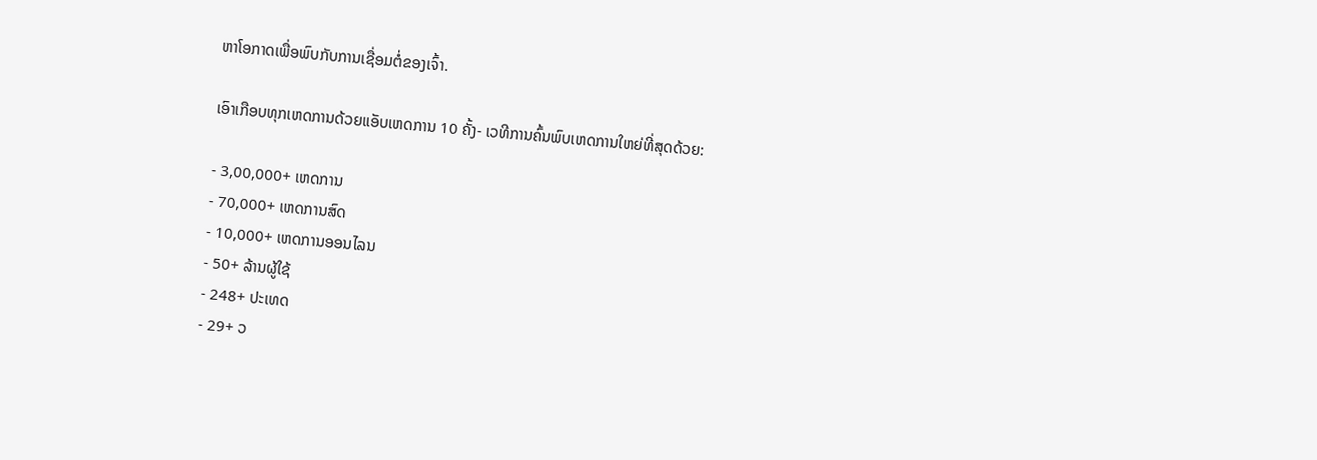ຫາໂອກາດເພື່ອພົບກັບການເຊື່ອມຕໍ່ຂອງເຈົ້າ.

ເອົາເກືອບທຸກເຫດການດ້ວຍແອັບເຫດການ 10 ຄັ້ງ- ເວທີການຄົ້ນພົບເຫດການໃຫຍ່ທີ່ສຸດດ້ວຍ:

- 3,00,000+ ເຫດການ
- 70,000+ ເຫດການສົດ
- 10,000+ ເຫດການອອນໄລນ
- 50+ ລ້ານຜູ້ໃຊ້
- 248+ ປະເທດ
- 29+ ວ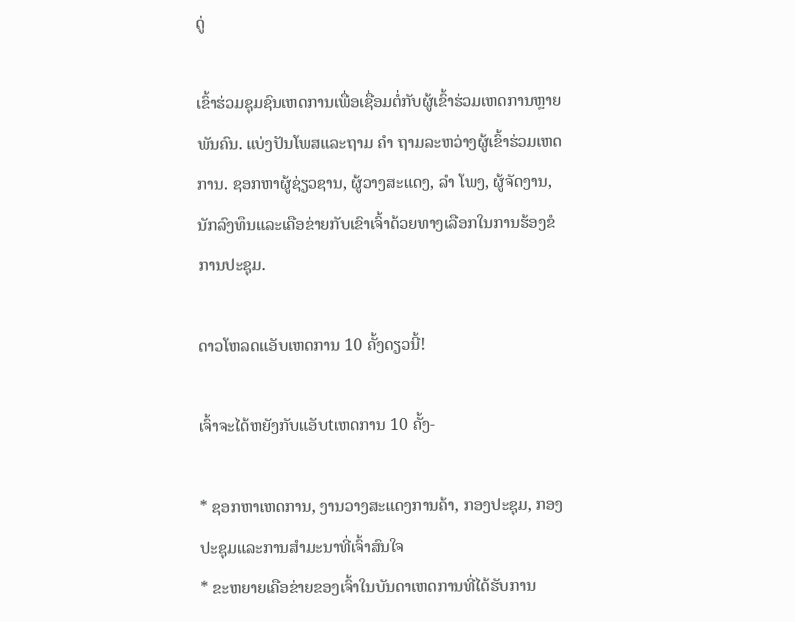ດູ່

ເຂົ້າຮ່ວມຊຸມຊົນເຫດການເພື່ອເຊື່ອມຕໍ່ກັບຜູ້ເຂົ້າຮ່ວມເຫດການຫຼາຍພັນຄົນ. ແບ່ງປັນໂພສແລະຖາມ ຄຳ ຖາມລະຫວ່າງຜູ້ເຂົ້າຮ່ວມເຫດການ. ຊອກຫາຜູ້ຊ່ຽວຊານ, ຜູ້ວາງສະແດງ, ລຳ ໂພງ, ຜູ້ຈັດງານ, ນັກລົງທຶນແລະເຄືອຂ່າຍກັບເຂົາເຈົ້າດ້ວຍທາງເລືອກໃນການຮ້ອງຂໍການປະຊຸມ.

ດາວໂຫລດແອັບເຫດການ 10 ຄັ້ງດຽວນີ້!

ເຈົ້າຈະໄດ້ຫຍັງກັບແອັບtເຫດການ 10 ຄັ້ງ-

* ຊອກຫາເຫດການ, ງານວາງສະແດງການຄ້າ, ກອງປະຊຸມ, ກອງປະຊຸມແລະການສໍາມະນາທີ່ເຈົ້າສົນໃຈ
* ຂະຫຍາຍເຄືອຂ່າຍຂອງເຈົ້າໃນບັນດາເຫດການທີ່ໄດ້ຮັບການ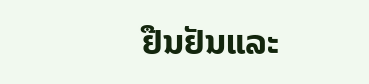ຢືນຢັນແລະ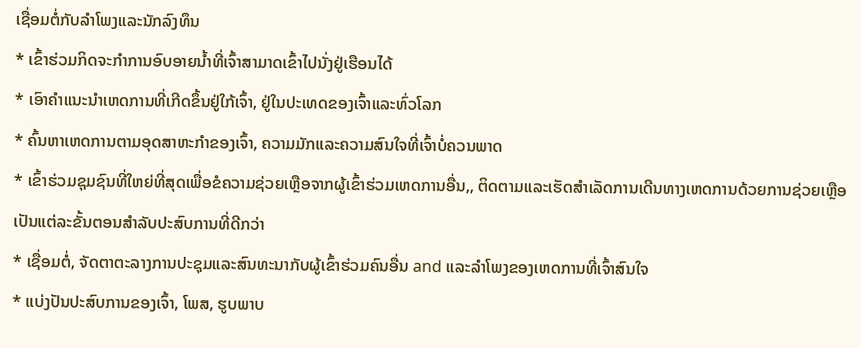ເຊື່ອມຕໍ່ກັບລໍາໂພງແລະນັກລົງທຶນ
* ເຂົ້າຮ່ວມກິດຈະກໍາການອົບອາຍນໍ້າທີ່ເຈົ້າສາມາດເຂົ້າໄປນັ່ງຢູ່ເຮືອນໄດ້
* ເອົາຄໍາແນະນໍາເຫດການທີ່ເກີດຂຶ້ນຢູ່ໃກ້ເຈົ້າ, ຢູ່ໃນປະເທດຂອງເຈົ້າແລະທົ່ວໂລກ
* ຄົ້ນຫາເຫດການຕາມອຸດສາຫະກໍາຂອງເຈົ້າ, ຄວາມມັກແລະຄວາມສົນໃຈທີ່ເຈົ້າບໍ່ຄວນພາດ
* ເຂົ້າຮ່ວມຊຸມຊົນທີ່ໃຫຍ່ທີ່ສຸດເພື່ອຂໍຄວາມຊ່ວຍເຫຼືອຈາກຜູ້ເຂົ້າຮ່ວມເຫດການອື່ນ,, ຕິດຕາມແລະເຮັດສໍາເລັດການເດີນທາງເຫດການດ້ວຍການຊ່ວຍເຫຼືອເປັນແຕ່ລະຂັ້ນຕອນສໍາລັບປະສົບການທີ່ດີກວ່າ
* ເຊື່ອມຕໍ່, ຈັດຕາຕະລາງການປະຊຸມແລະສົນທະນາກັບຜູ້ເຂົ້າຮ່ວມຄົນອື່ນ and ແລະລໍາໂພງຂອງເຫດການທີ່ເຈົ້າສົນໃຈ
* ແບ່ງປັນປະສົບການຂອງເຈົ້າ, ໂພສ, ຮູບພາບ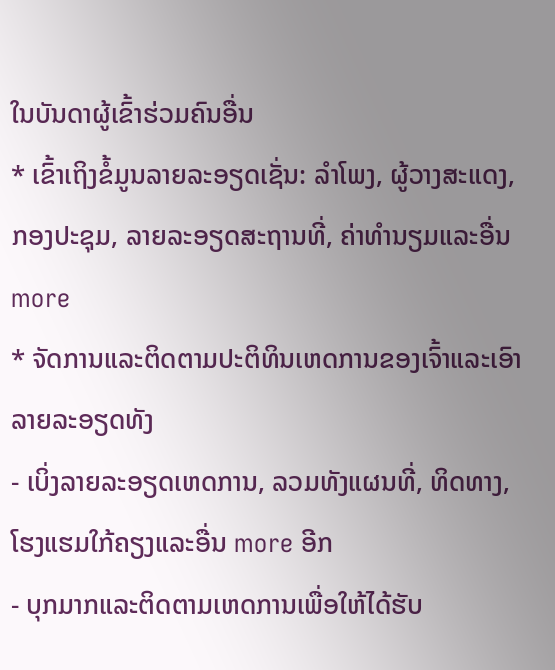ໃນບັນດາຜູ້ເຂົ້າຮ່ວມຄົນອື່ນ
* ເຂົ້າເຖິງຂໍ້ມູນລາຍລະອຽດເຊັ່ນ: ລໍາໂພງ, ຜູ້ວາງສະແດງ, ກອງປະຊຸມ, ລາຍລະອຽດສະຖານທີ່, ຄ່າທໍານຽມແລະອື່ນ more
* ຈັດການແລະຕິດຕາມປະຕິທິນເຫດການຂອງເຈົ້າແລະເອົາລາຍລະອຽດທັງ
- ເບິ່ງລາຍລະອຽດເຫດການ, ລວມທັງແຜນທີ່, ທິດທາງ, ໂຮງແຮມໃກ້ຄຽງແລະອື່ນ more ອີກ
- ບຸກມາກແລະຕິດຕາມເຫດການເພື່ອໃຫ້ໄດ້ຮັບ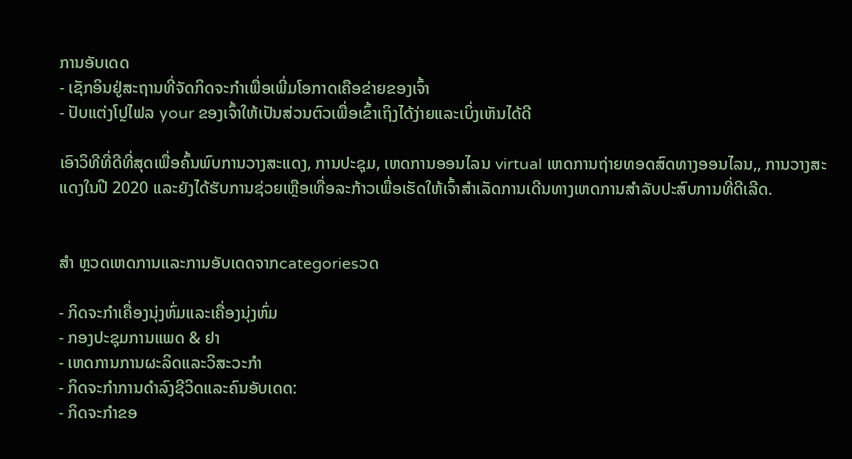ການອັບເດດ
- ເຊັກອິນຢູ່ສະຖານທີ່ຈັດກິດຈະກໍາເພື່ອເພີ່ມໂອກາດເຄືອຂ່າຍຂອງເຈົ້າ
- ປັບແຕ່ງໂປຼໄຟລ your ຂອງເຈົ້າໃຫ້ເປັນສ່ວນຕົວເພື່ອເຂົ້າເຖິງໄດ້ງ່າຍແລະເບິ່ງເຫັນໄດ້ດີ

ເອົາວິທີທີ່ດີທີ່ສຸດເພື່ອຄົ້ນພົບການວາງສະແດງ, ການປະຊຸມ, ເຫດການອອນໄລນ virtual ເຫດການຖ່າຍທອດສົດທາງອອນໄລນ,, ການວາງສະແດງໃນປີ 2020 ແລະຍັງໄດ້ຮັບການຊ່ວຍເຫຼືອເທື່ອລະກ້າວເພື່ອເຮັດໃຫ້ເຈົ້າສໍາເລັດການເດີນທາງເຫດການສໍາລັບປະສົບການທີ່ດີເລີດ.


ສຳ ຫຼວດເຫດການແລະການອັບເດດຈາກcategoriesວດ

- ກິດຈະກໍາເຄື່ອງນຸ່ງຫົ່ມແລະເຄື່ອງນຸ່ງຫົ່ມ
- ກອງປະຊຸມການແພດ & ຢາ
- ເຫດການການຜະລິດແລະວິສະວະກໍາ
- ກິດຈະກໍາການດໍາລົງຊີວິດແລະຄົນອັບເດດ:
- ກິດຈະກໍາຂອ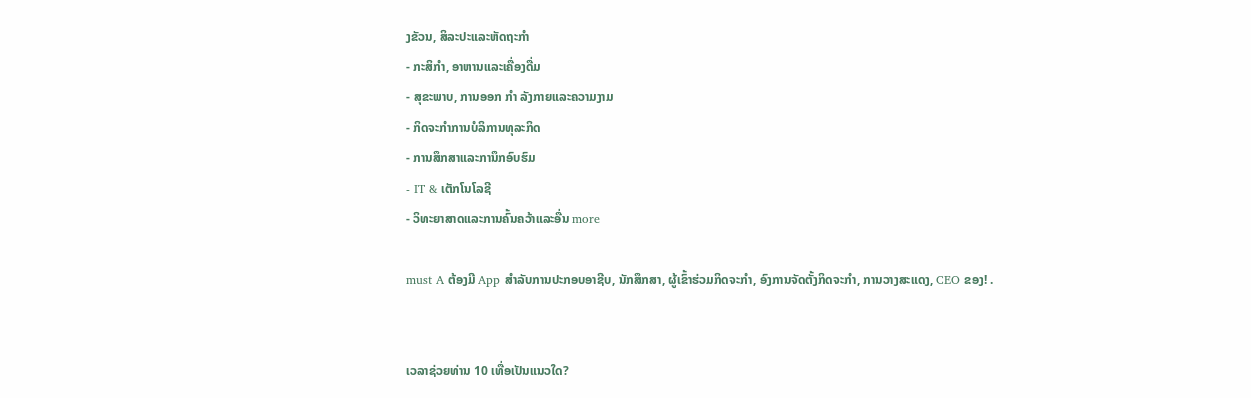ງຂັວນ, ສິລະປະແລະຫັດຖະກໍາ
- ກະສິກໍາ, ອາຫານແລະເຄື່ອງດື່ມ
- ສຸຂະພາບ, ການອອກ ກຳ ລັງກາຍແລະຄວາມງາມ
- ກິດຈະກໍາການບໍລິການທຸລະກິດ
- ການສຶກສາແລະການຶກອົບຮົມ
- IT & ເຕັກໂນໂລຊີ
- ວິທະຍາສາດແລະການຄົ້ນຄວ້າແລະອື່ນ more

must A ຕ້ອງມີ App ສໍາລັບການປະກອບອາຊີບ, ນັກສຶກສາ, ຜູ້ເຂົ້າຮ່ວມກິດຈະກໍາ, ອົງການຈັດຕັ້ງກິດຈະກໍາ, ການວາງສະແດງ, CEO ຂອງ! .


ເວລາຊ່ວຍທ່ານ 10 ເທື່ອເປັນແນວໃດ?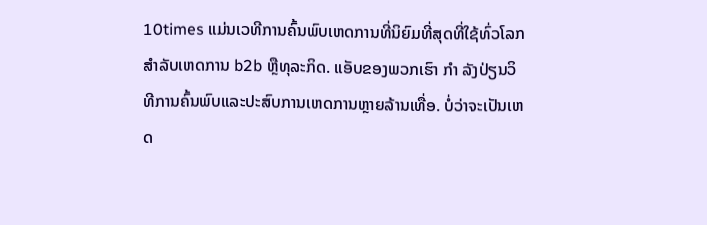10times ແມ່ນເວທີການຄົ້ນພົບເຫດການທີ່ນິຍົມທີ່ສຸດທີ່ໃຊ້ທົ່ວໂລກສໍາລັບເຫດການ b2b ຫຼືທຸລະກິດ. ແອັບຂອງພວກເຮົາ ກຳ ລັງປ່ຽນວິທີການຄົ້ນພົບແລະປະສົບການເຫດການຫຼາຍລ້ານເທື່ອ. ບໍ່ວ່າຈະເປັນເຫດ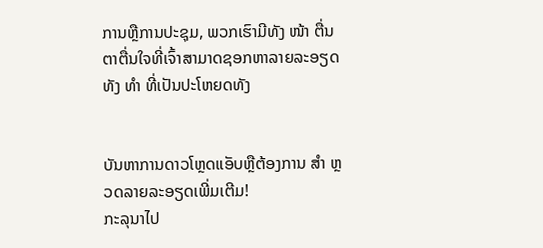ການຫຼືການປະຊຸມ, ພວກເຮົາມີທັງ ໜ້າ ຕື່ນຕາຕື່ນໃຈທີ່ເຈົ້າສາມາດຊອກຫາລາຍລະອຽດທັງ ທຳ ທີ່ເປັນປະໂຫຍດທັງ


ບັນຫາການດາວໂຫຼດແອັບຫຼືຕ້ອງການ ສຳ ຫຼວດລາຍລະອຽດເພີ່ມເຕີມ!
ກະລຸນາໄປ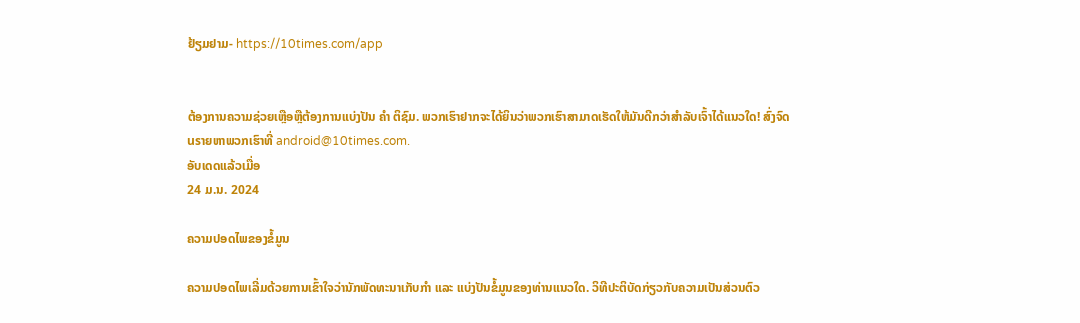ຢ້ຽມຢາມ- https://10times.com/app


ຕ້ອງການຄວາມຊ່ວຍເຫຼືອຫຼືຕ້ອງການແບ່ງປັນ ຄຳ ຕິຊົມ. ພວກເຮົາຢາກຈະໄດ້ຍິນວ່າພວກເຮົາສາມາດເຮັດໃຫ້ມັນດີກວ່າສໍາລັບເຈົ້າໄດ້ແນວໃດ! ສົ່ງຈົດusາຍຫາພວກເຮົາທີ່ android@10times.com.
ອັບເດດແລ້ວເມື່ອ
24 ມ.ນ. 2024

ຄວາມປອດໄພຂອງຂໍ້ມູນ

ຄວາມປອດໄພເລີ່ມດ້ວຍການເຂົ້າໃຈວ່ານັກພັດທະນາເກັບກຳ ແລະ ແບ່ງປັນຂໍ້ມູນຂອງທ່ານແນວໃດ. ວິທີປະຕິບັດກ່ຽວກັບຄວາມເປັນສ່ວນຕົວ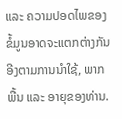ແລະ ຄວາມປອດໄພຂອງຂໍ້ມູນອາດຈະແຕກຕ່າງກັນອີງຕາມການນຳໃຊ້, ພາກພື້ນ ແລະ ອາຍຸຂອງທ່ານ.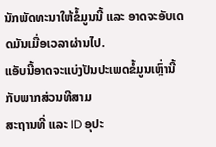ນັກພັດທະນາໃຫ້ຂໍ້ມູນນີ້ ແລະ ອາດຈະອັບເດດມັນເມື່ອເວລາຜ່ານໄປ.
ແອັບນີ້ອາດຈະແບ່ງປັນປະເພດຂໍ້ມູນເຫຼົ່ານີ້ກັບພາກສ່ວນທີສາມ
ສະຖານທີ່ ແລະ ID ອຸປະ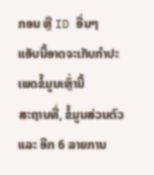ກອນ ຫຼື ID ອື່ນໆ
ແອັບນີ້ອາດຈະເກັບກຳປະເພດຂໍ້ມູນເຫຼົ່ານີ້
ສະຖານທີ່, ຂໍ້ມູນສ່ວນຕົວ ແລະ ອີກ 6 ລາຍການ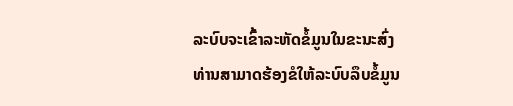ລະບົບຈະເຂົ້າລະຫັດຂໍ້ມູນໃນຂະນະສົ່ງ
ທ່ານສາມາດຮ້ອງຂໍໃຫ້ລະບົບລຶບຂໍ້ມູນ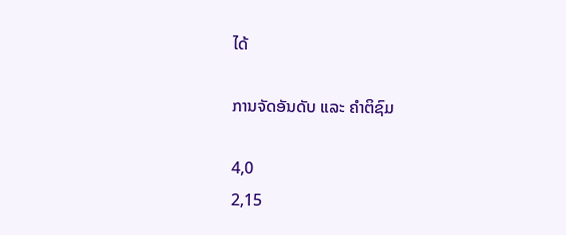ໄດ້

ການຈັດອັນດັບ ແລະ ຄຳຕິຊົມ

4,0
2,15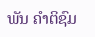ພັນ ຄຳຕິຊົມ